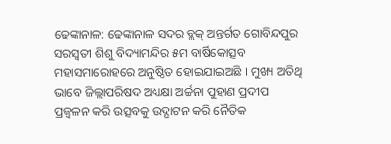ଢେଙ୍କାନାଳ: ଢେଙ୍କାନାଳ ସଦର ବ୍ଲକ୍ ଅନ୍ତର୍ଗତ ଗୋବିନ୍ଦପୁର ସରସ୍ୱତୀ ଶିଶୁ ବିଦ୍ୟାମନ୍ଦିର ୫ମ ବାର୍ଷିକୋତ୍ସବ ମହାସମାରୋହରେ ଅନୁଷ୍ଠିତ ହୋଇଯାଇଅଛି । ମୁଖ୍ୟ ଅତିଥି ଭାବେ ଜିଲ୍ଲାପରିଷଦ ଅଧ୍ୟକ୍ଷା ଅର୍ଚ୍ଚନା ପୁହାଣ ପ୍ରଦୀପ ପ୍ରଜ୍ୱଳନ କରି ଉତ୍ସବକୁ ଉଦ୍ଘାଟନ କରି ନୈତିକ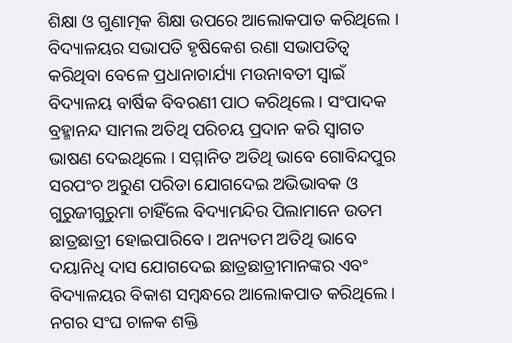ଶିକ୍ଷା ଓ ଗୁଣାତ୍ମକ ଶିକ୍ଷା ଉପରେ ଆଲୋକପାତ କରିଥିଲେ । ବିଦ୍ୟାଳୟର ସଭାପତି ହୃଷିକେଶ ରଣା ସଭାପତିତ୍ୱ କରିଥିବା ବେଳେ ପ୍ରଧାନାଚାର୍ଯ୍ୟା ମଉନାବତୀ ସ୍ୱାଇଁ ବିଦ୍ୟାଳୟ ବାର୍ଷିକ ବିବରଣୀ ପାଠ କରିଥିଲେ । ସଂପାଦକ ବ୍ରହ୍ମାନନ୍ଦ ସାମଲ ଅତିଥି ପରିଚୟ ପ୍ରଦାନ କରି ସ୍ୱାଗତ ଭାଷଣ ଦେଇଥିଲେ । ସମ୍ମାନିତ ଅତିଥି ଭାବେ ଗୋବିନ୍ଦପୁର ସରପଂଚ ଅରୁଣ ପରିଡା ଯୋଗଦେଇ ଅଭିଭାବକ ଓ ଗୁରୁଜୀଗୁରୁମା ଚାହିଁଲେ ବିଦ୍ୟାମନ୍ଦିର ପିଲାମାନେ ଉତମ ଛାତ୍ରଛାତ୍ରୀ ହୋଇପାରିବେ । ଅନ୍ୟତମ ଅତିଥି ଭାବେ ଦୟାନିଧି ଦାସ ଯୋଗଦେଇ ଛାତ୍ରଛାତ୍ରୀମାନଙ୍କର ଏବଂ ବିଦ୍ୟାଳୟର ବିକାଶ ସମ୍ବନ୍ଧରେ ଆଲୋକପାତ କରିଥିଲେ । ନଗର ସଂଘ ଚାଳକ ଶକ୍ତି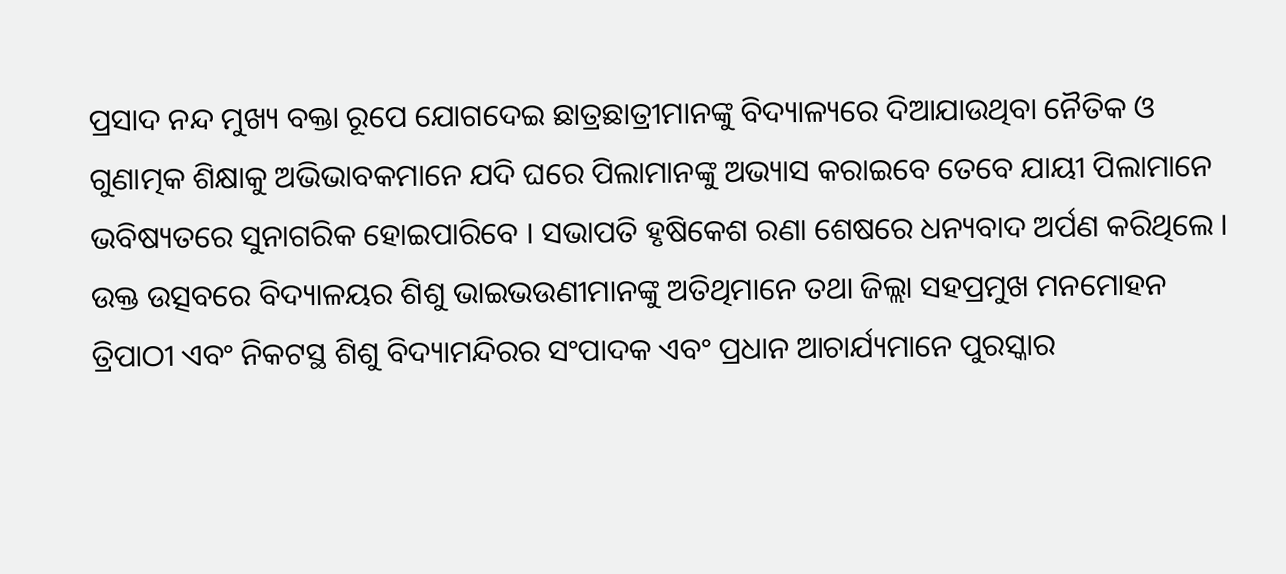ପ୍ରସାଦ ନନ୍ଦ ମୁଖ୍ୟ ବକ୍ତା ରୂପେ ଯୋଗଦେଇ ଛାତ୍ରଛାତ୍ରୀମାନଙ୍କୁ ବିଦ୍ୟାଳ୍ୟରେ ଦିଆଯାଉଥିବା ନୈତିକ ଓ ଗୁଣାତ୍ମକ ଶିକ୍ଷାକୁ ଅଭିଭାବକମାନେ ଯଦି ଘରେ ପିଲାମାନଙ୍କୁ ଅଭ୍ୟାସ କରାଇବେ ତେବେ ଯାୟୀ ପିଲାମାନେ ଭବିଷ୍ୟତରେ ସୁନାଗରିକ ହୋଇପାରିବେ । ସଭାପତି ହୃଷିକେଶ ରଣା ଶେଷରେ ଧନ୍ୟବାଦ ଅର୍ପଣ କରିଥିଲେ । ଉକ୍ତ ଉତ୍ସବରେ ବିଦ୍ୟାଳୟର ଶିଶୁ ଭାଇଭଉଣୀମାନଙ୍କୁ ଅତିଥିମାନେ ତଥା ଜିଲ୍ଲା ସହପ୍ରମୁଖ ମନମୋହନ ତ୍ରିପାଠୀ ଏବଂ ନିକଟସ୍ଥ ଶିଶୁ ବିଦ୍ୟାମନ୍ଦିରର ସଂପାଦକ ଏବଂ ପ୍ରଧାନ ଆଚାର୍ଯ୍ୟମାନେ ପୁରସ୍କାର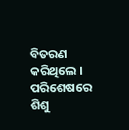ବିତରଣ କରିଥିଲେ । ପରିଶେଷରେ ଶିଶୁ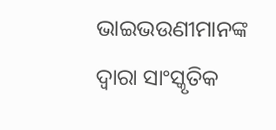ଭାଇଭଉଣୀମାନଙ୍କ ଦ୍ୱାରା ସାଂସ୍କୃତିକ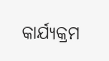କାର୍ଯ୍ୟକ୍ରମ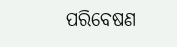ପରିବେଷଣ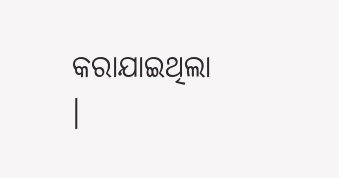କରାଯାଇଥିଲା ।